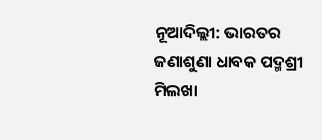ନୂଆଦିଲ୍ଲୀ: ଭାରତର ଜଣାଶୁଣା ଧାବକ ପଦ୍ମଶ୍ରୀ ମିଲଖା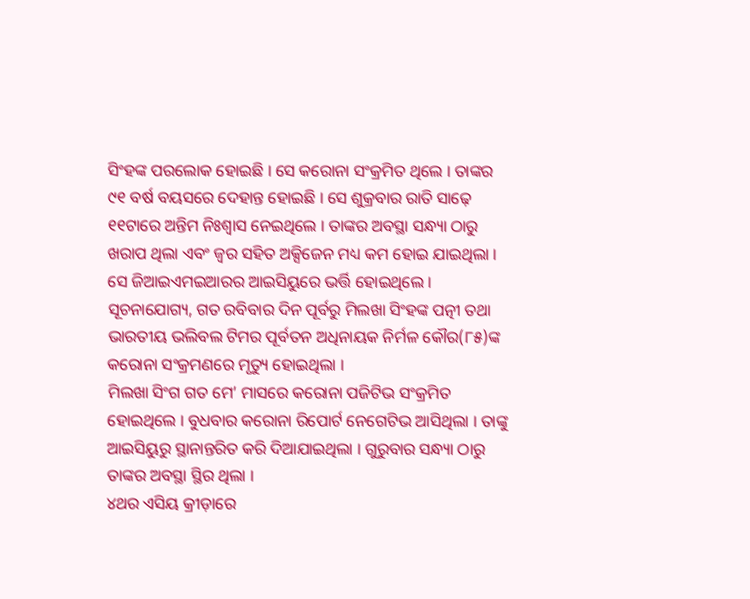ସିଂହଙ୍କ ପରଲୋକ ହୋଇଛି । ସେ କରୋନା ସଂକ୍ରମିତ ଥିଲେ । ତାଙ୍କର ୯୧ ବର୍ଷ ବୟସରେ ଦେହାନ୍ତ ହୋଇଛି । ସେ ଶୁକ୍ରବାର ରାତି ସାଢ଼େ ୧୧ଟାରେ ଅନ୍ତିମ ନିଃଶ୍ୱାସ ନେଇଥିଲେ । ତାଙ୍କର ଅବସ୍ଥା ସନ୍ଧ୍ୟା ଠାରୁ ଖରାପ ଥିଲା ଏବଂ ଜ୍ୱର ସହିତ ଅକ୍ସିଜେନ ମଧ୍ୟ କମ ହୋଇ ଯାଇଥିଲା । ସେ ଜିଆଇଏମଇଆରର ଆଇସିୟୁରେ ଭର୍ତ୍ତି ହୋଇଥିଲେ । ସୂଚନାଯୋଗ୍ୟ, ଗତ ରବିବାର ଦିନ ପୂର୍ବରୁ ମିଲଖା ସିଂହଙ୍କ ପତ୍ନୀ ତଥା ଭାରତୀୟ ଭଲିବଲ ଟିମର ପୂର୍ବତନ ଅଧିନାୟକ ନିର୍ମଳ କୌର(୮୫)ଙ୍କ କରୋନା ସଂକ୍ରମଣରେ ମୃତ୍ୟୁ ହୋଇଥିଲା ।
ମିଲଖା ସିଂଗ ଗତ ମେ’ ମାସରେ କରୋନା ପଜିଟିଭ ସଂକ୍ରମିତ ହୋଇଥିଲେ । ବୁଧବାର କରୋନା ରିପୋର୍ଟ ନେଗେଟିଭ ଆସିଥିଲା । ତାଙ୍କୁ ଆଇସିୟୁରୁ ସ୍ଥାନାନ୍ତରିତ କରି ଦିଆଯାଇଥିଲା । ଗୁରୁବାର ସନ୍ଧ୍ୟା ଠାରୁ ତାଙ୍କର ଅବସ୍ଥା ସ୍ଥିର ଥିଲା ।
୪ଥର ଏସିୟ କ୍ରୀଡ଼ାରେ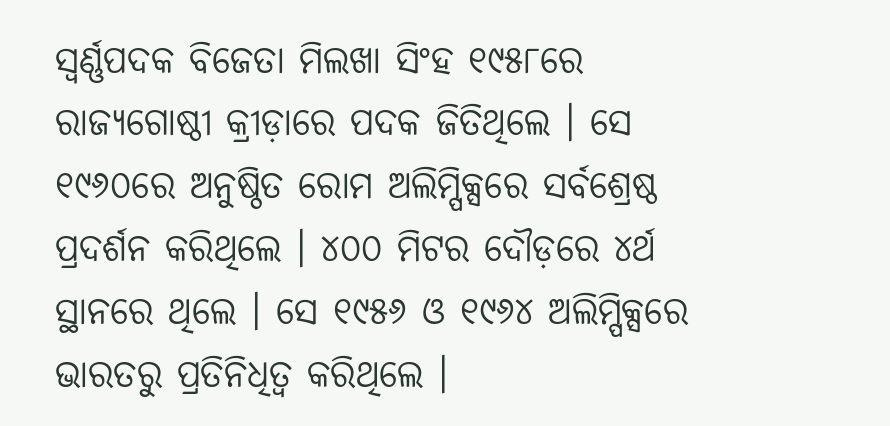ସ୍ୱର୍ଣ୍ଣପଦକ ବିଜେତା ମିଲଖା ସିଂହ ୧୯୫୮ରେ ରାଜ୍ୟଗୋଷ୍ଠୀ କ୍ରୀଡ଼ାରେ ପଦକ ଜିତିଥିଲେ । ସେ ୧୯୬୦ରେ ଅନୁଷ୍ଠିତ ରୋମ ଅଲିମ୍ପିକ୍ସରେ ସର୍ବଶ୍ରେଷ୍ଠ ପ୍ରଦର୍ଶନ କରିଥିଲେ । ୪୦୦ ମିଟର ଦୌଡ଼ରେ ୪ର୍ଥ ସ୍ଥାନରେ ଥିଲେ । ସେ ୧୯୫୬ ଓ ୧୯୬୪ ଅଲିମ୍ପିକ୍ସରେ ଭାରତରୁ ପ୍ରତିନିଧିତ୍ୱ କରିଥିଲେ ।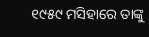୧୯୫୯ ମସିହାରେ ତାଙ୍କୁ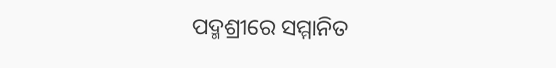ପଦ୍ମଶ୍ରୀରେ ସମ୍ମାନିତ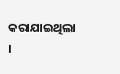କରାଯାଇଥିଲା ।